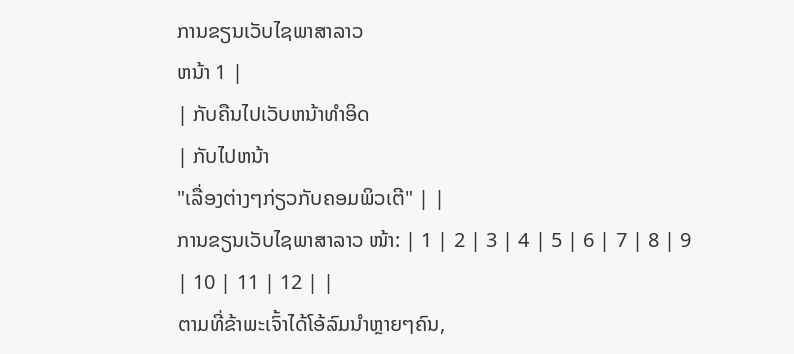ການຂຽນເວັບໄຊພາສາລາວ
ຫນ້າ 1 |
| ກັບຄືນໄປເວັບຫນ້າທຳອິດ
| ກັບໄປຫນ້າ
"ເລື່ອງຕ່າງໆກ່ຽວກັບຄອມພິວເຕີ" | |
ການຂຽນເວັບໄຊພາສາລາວ ໜ້າ: | 1 | 2 | 3 | 4 | 5 | 6 | 7 | 8 | 9 | 10 | 11 | 12 | |
ຕາມທີ່ຂ້າພະເຈົ້າໄດ້ໂອ້ລົມນຳຫຼາຍໆຄົນ,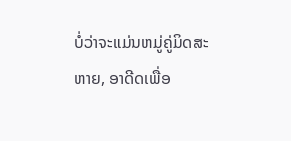ບໍ່ວ່າຈະແມ່ນຫມູ່ຄູ່ມິດສະຫາຍ, ອາດີດເພື່ອ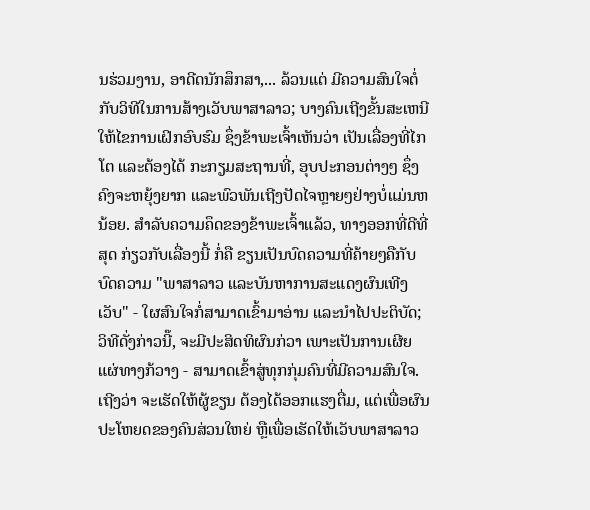ນຮ່ວມງານ, ອາດີດນັກສຶກສາ,... ລ້ວນແຕ່ ມີຄວາມສົນໃຈຕໍ່ກັບວິທີໃນການສ້າງເວັບພາສາລາວ; ບາງຄົນເຖີງຂັ້ນສະເຫນີໃຫ້ໄຂການເຝິກອົບຮົມ ຊຶ່ງຂ້າພະເຈົ້າເຫັນວ່າ ເປັນເລື່ອງທີ່ໄກໂຕ ແລະຕ້ອງໄດ້ ກະກຽມສະຖານທີ່, ອຸບປະກອນຕ່າງໆ ຊຶ່ງຄົງຈະຫຍຸ້ງຍາກ ແລະພົວພັນເຖີງປັດໄຈຫຼາຍໆຢ່າງບໍ່ແມ່ນຫນ້ອຍ. ສຳລັບຄວາມຄຶດຂອງຂ້າພະເຈົ້າແລ້ວ, ທາງອອກທີ່ດີທີ່ສຸດ ກ່ຽວກັບເລື່ອງນີ້ ກໍ່ຄື ຂຽນເປັນບົດຄວາມທີ່ຄ້າຍໆຄືກັບບົດຄວາມ "ພາສາລາວ ແລະບັນຫາການສະແດງຜົນເທີງເວັບ" - ໃຜສົນໃຈກໍ່ສາມາດເຂົ້າມາອ່ານ ແລະນຳໄປປະຕິບັດ; ວິທີດັ່ງກ່າວນີ໊, ຈະມີປະສິດທິຜົນກ່ວາ ເພາະເປັນການເຜີຍແຜ່ທາງກ້ວາງ - ສາມາດເຂົ້າສູ່ທຸກກຸ່ມຄົນທີ່ມີຄວາມສົນໃຈ. ເຖີງວ່າ ຈະເຮັດໃຫ້ຜູ້ຂຽນ ຕ້ອງໄດ້ອອກແຮງຕື່ມ, ແຕ່ເພື່ອຜົນປະໂຫຍດຂອງຄົນສ່ວນໃຫຍ່ ຫຼືເພື່ອເຮັດໃຫ້ເວັບພາສາລາວ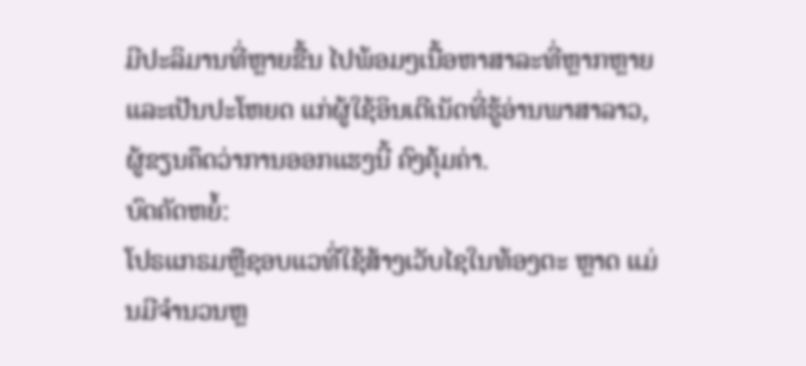ມີປະລິມານທີ່ຫຼາຍຂື້ນ ໄປພ້ອມໆເນື້ອຫາສາລະທີ່ຫຼາກຫຼາຍ ແລະເປັນປະໂຫຍດ ແກ່ຜູ້ໃຊ້ອິນເຕີເນັດທີ່ຮູ້ອ່ານພາສາລາວ, ຜູ້ຂຽນຄຶດວ່າການອອກແຮງນີ້ ຄົງຄຸ້ມຄ່າ.
ບົດຄັດຫຍໍ້:
ໂປຣແກຣມຫຼືຊອບແວທີ່ໃຊ້ສ້າງເວັບໄຊໃນທ້ອງຕະ ຫຼາດ ແມ່ນມີຈຳນວນຫຼ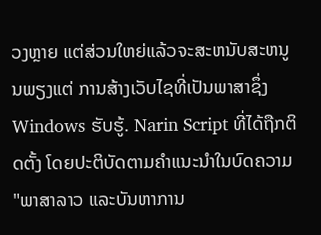ວງຫຼາຍ ແຕ່ສ່ວນໃຫຍ່ແລ້ວຈະສະຫນັບສະຫນູນພຽງແຕ່ ການສ້າງເວັບໄຊທີ່ເປັນພາສາຊຶ່ງ Windows ຮັບຮູ້. Narin Script ທີ່ໄດ້ຖືກຕິດຕັ້ງ ໂດຍປະຕິບັດຕາມຄຳແນະນຳໃນບົດຄວາມ "ພາສາລາວ ແລະບັນຫາການ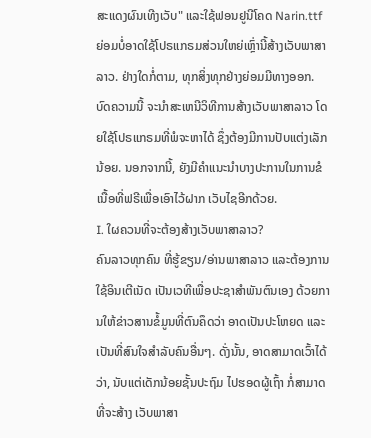ສະແດງຜົນເທີງເວັບ" ແລະໃຊ້ຟອນຢູນີໂຄດ Narin.ttf ຍ່ອມບໍ່ອາດໃຊ້ໂປຣແກຣມສ່ວນໃຫຍ່ເຫຼົ່ານີ້ສ້າງເວັບພາສາລາວ. ຢ່າງໃດກໍ່ຕາມ, ທຸກສິ່ງທຸກຢ່າງຍ່ອມມີທາງອອກ. ບົດຄວາມນີ້ ຈະນຳສະເຫນີວິທີການສ້າງເວັບພາສາລາວ ໂດຍໃຊ້ໂປຣແກຣມທີ່ພໍຈະຫາໄດ້ ຊຶ່ງຕ້ອງມີການປັບແຕ່ງເລັກນ້ອຍ. ນອກຈາກນີ້, ຍັງມີຄຳແນະນຳບາງປະການໃນການຂໍເນື້ອທີ່ຟຣີເພື່ອເອົາໄວ້ຝາກ ເວັບໄຊອີກດ້ວຍ.
I. ໃຜຄວນທີ່ຈະຕ້ອງສ້າງເວັບພາສາລາວ?
ຄົນລາວທຸກຄົນ ທີ່ຮູ້ຂຽນ/ອ່ານພາສາລາວ ແລະຕ້ອງການໃຊ້ອິນເຕີເນັດ ເປັນເວທີເພື່ອປະຊາສຳພັນຕົນເອງ ດ້ວຍການໃຫ້ຂ່າວສານຂໍ້ມູນທີ່ຕົນຄຶດວ່າ ອາດເປັນປະໂຫຍດ ແລະເປັນທີ່ສົນໃຈສຳລັບຄົນອື່ນໆ. ດັ່ງນັ້ນ, ອາດສາມາດເວົ້າໄດ້ວ່າ, ນັບແຕ່ເດັກນ້ອຍຊັ້ນປະຖົມ ໄປຮອດຜູ້ເຖົ້າ ກໍ່ສາມາດທີ່ຈະສ້າງ ເວັບພາສາ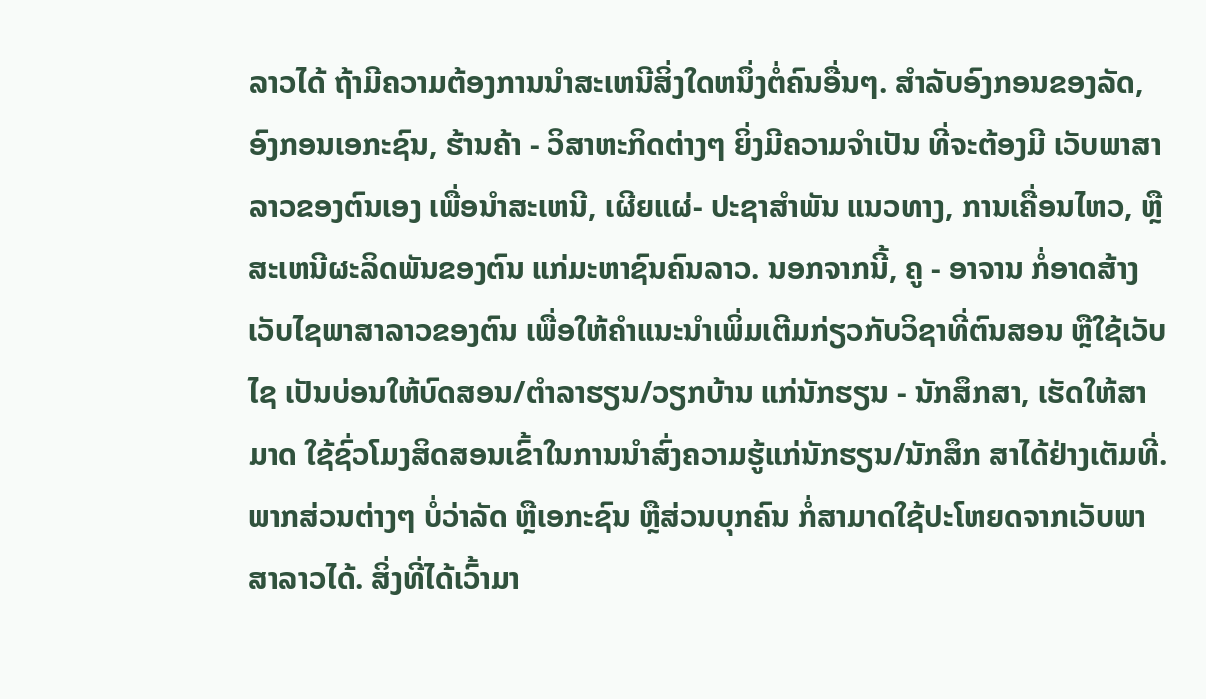ລາວໄດ້ ຖ້າມີຄວາມຕ້ອງການນຳສະເຫນີສິ່ງໃດຫນຶ່ງຕໍ່ຄົນອື່ນໆ. ສຳລັບອົງກອນຂອງລັດ, ອົງກອນເອກະຊົນ, ຮ້ານຄ້າ - ວິສາຫະກິດຕ່າງໆ ຍິ່ງມີຄວາມຈຳເປັນ ທີ່ຈະຕ້ອງມີ ເວັບພາສາລາວຂອງຕົນເອງ ເພື່ອນຳສະເຫນີ, ເຜີຍແຜ່- ປະຊາສຳພັນ ແນວທາງ, ການເຄື່ອນໄຫວ, ຫຼືສະເຫນີຜະລິດພັນຂອງຕົນ ແກ່ມະຫາຊົນຄົນລາວ. ນອກຈາກນີ້, ຄູ - ອາຈານ ກໍ່ອາດສ້າງເວັບໄຊພາສາລາວຂອງຕົນ ເພື່ອໃຫ້ຄຳແນະນຳເພິ່ມເຕີມກ່ຽວກັບວິຊາທີ່ຕົນສອນ ຫຼືໃຊ້ເວັບໄຊ ເປັນບ່ອນໃຫ້ບົດສອນ/ຕຳລາຮຽນ/ວຽກບ້ານ ແກ່ນັກຮຽນ - ນັກສຶກສາ, ເຮັດໃຫ້ສາມາດ ໃຊ້ຊົ່ວໂມງສິດສອນເຂົ້າໃນການນຳສົ່ງຄວາມຮູ້ແກ່ນັກຮຽນ/ນັກສຶກ ສາໄດ້ຢ່າງເຕັມທີ່. ພາກສ່ວນຕ່າງໆ ບໍ່ວ່າລັດ ຫຼືເອກະຊົນ ຫຼືສ່ວນບຸກຄົນ ກໍ່ສາມາດໃຊ້ປະໂຫຍດຈາກເວັບພາສາລາວໄດ້. ສິ່ງທີ່ໄດ້ເວົ້າມາ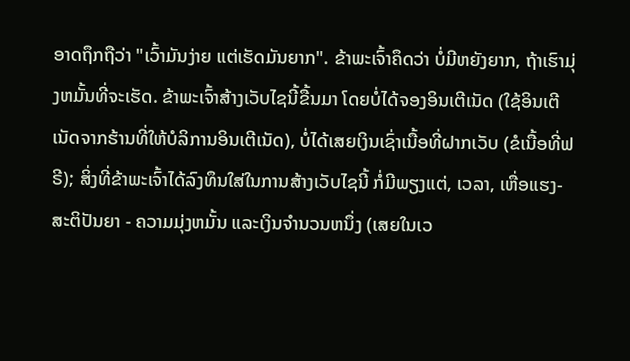ອາດຖຶກຖືວ່າ "ເວົ້າມັນງ່າຍ ແຕ່ເຮັດມັນຍາກ". ຂ້າພະເຈົ້າຄຶດວ່າ ບໍ່ມີຫຍັງຍາກ, ຖ້າເຮົາມຸ່ງຫມັ້ນທີ່ຈະເຮັດ. ຂ້າພະເຈົ້າສ້າງເວັບໄຊນີ້ຂື້ນມາ ໂດຍບໍ່ໄດ້ຈອງອິນເຕີເນັດ (ໃຊ້ອິນເຕີເນັດຈາກຮ້ານທີ່ໃຫ້ບໍລິການອິນເຕີເນັດ), ບໍ່ໄດ້ເສຍເງິນເຊົ່າເນື້ອທີ່ຝາກເວັບ (ຂໍເນື້ອທີ່ຟຣີ); ສິ່ງທີ່ຂ້າພະເຈົ້າໄດ້ລົງທຶນໃສ່ໃນການສ້າງເວັບໄຊນີ້ ກໍ່ມີພຽງແຕ່, ເວລາ, ເຫື່ອແຮງ-ສະຕິປັນຍາ - ຄວາມມຸ່ງຫມັ້ນ ແລະເງິນຈຳນວນຫນຶ່ງ (ເສຍໃນເວ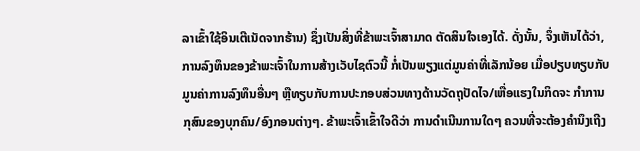ລາເຂົ້າໃຊ້ອິນເຕີເນັດຈາກຮ້ານ) ຊຶ່ງເປັນສິ່ງທີ່ຂ້າພະເຈົ້າສາມາດ ຕັດສິນໃຈເອງໄດ້. ດັ່ງນັ້ນ, ຈຶ່ງເຫັນໄດ້ວ່າ, ການລົງທຶນຂອງຂ້າພະເຈົ້າໃນການສ້າງເວັບໄຊຕົວນີ້ ກໍ່ເປັນພຽງແຕ່ມູນຄ່າທີ່ເລັກນ້ອຍ ເມື່ອປຽບທຽບກັບ ມູນຄ່າການລົງທຶນອື່ນໆ ຫຼືທຽບກັບການປະກອບສ່ວນທາງດ້ານວັດຖຸປັດໄຈ/ເຫື່ອແຮງໃນກິດຈະ ກຳການກຸສົນຂອງບຸກຄົນ/ອົງກອນຕ່າງໆ. ຂ້າພະເຈົ້າເຂົ້າໃຈດີວ່າ ການດຳເນີນການໃດໆ ຄວນທີ່ຈະຕ້ອງຄຳນຶງເຖີງ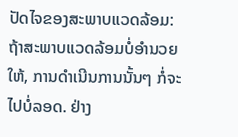ປັດໄຈຂອງສະພາບແວດລ້ອມ: ຖ້າສະພາບແວດລ້ອມບໍ່ອຳນວຍໃຫ້, ການດຳເນີນການນັ້ນໆ ກໍ່ຈະໄປບໍ່ລອດ. ຢ່າງ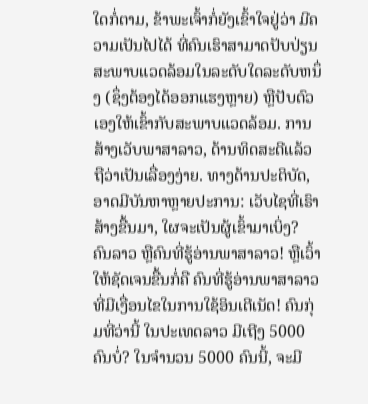ໃດກໍ່ຕາມ, ຂ້າພະເຈົ້າກໍ່ຍັງເຂົ້າໃຈຢູ່ວ່າ ມີຄວາມເປັນໄປໄດ້ ທີ່ຄົນເຮົາສາມາດປັບປ່ຽນສະພາບແວດລ້ອມໃນລະດັບໃດລະດັບຫນຶ່ງ (ຊຶ່ງຕ້ອງໄດ້ອອກແຮງຫຼາຍ) ຫຼືປັບຕົວເອງໃຫ້ເຂົ້າກັບສະພາບແວດລ້ອມ. ການສ້າງເວັບພາສາລາວ, ດ້ານທິດສະດີແລ້ວ ຖືວ່າເປັນເລື່ອງງ່າຍ. ທາງດ້ານປະຕິບັດ, ອາດມີບັນຫາຫຼາຍປະການ: ເວັບໄຊທີ່ເຣົາສ້າງຂື້ນມາ, ໃຜຈະເປັນຜູ້ເຂົ້າມາເບິ່ງ? ຄົນລາວ ຫຼືຄົນທີ່ຮູ້ອ່ານພາສາລາວ! ຫຼືເວົ້າໃຫ້ຊັດເຈນຂື້ນກໍ່ຄື ຄົນທີ່ຮູ້ອ່ານພາສາລາວທີ່ມີເງື່ອນໄຂໃນການໃຊ້ອິນເຕີເນັດ! ຄົນກຸ່ມທີ່ວ່ານີ້ ໃນປະເທດລາວ ມີເຖີງ 5000 ຄົນບໍ່? ໃນຈຳນວນ 5000 ຄົນນີ້, ຈະມີ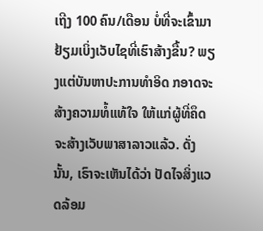ເຖີງ 100 ຄົນ/ເດືອນ ບໍ່ທີ່ຈະເຂົ້າມາຢ້ຽມເບິ່ງເວັບໄຊທີ່ເຮົາສ້າງຂື້ນ? ພຽງແຕ່ບັນຫາປະການທຳອິດ ກອາດຈະສ້າງຄວາມທໍ້ແທ້ໃຈ ໃຫ້ແກ່ຜູ້ທີ່ຄຶດຈະສ້າງເວັບພາສາລາວແລ້ວ. ດັ່ງນັ້ນ, ເຣົາຈະເຫັນໄດ້ວ່າ ປັດໄຈສິ່ງແວດລ້ອມ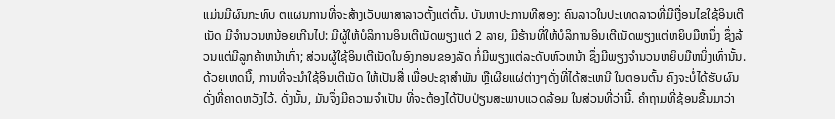ແມ່ນມີຜົນກະທົບ ຕແຜນການທີ່ຈະສ້າງເວັບພາສາລາວຕັ້ງແຕ່ຕົ້ນ. ບັນຫາປະການທີສອງ: ຄົນລາວໃນປະເທດລາວທີ່ມີເງື່ອນໄຂໃຊ້ອິນເຕີເນັດ ມີຈຳນວນຫນ້ອຍເກີນໄປ: ມີຜູ້ໃຫ້ບໍລິການອິນເຕີເນັດພຽງແຕ່ 2 ລາຍ, ມີຮ້ານທີ່ໃຫ້ບໍລິການອິນເຕີເນັດພຽງແຕ່ຫຍິບມືຫນຶ່ງ ຊຶ່ງລ້ວນແຕ່ມີລູກຄ້າຫນ້າເກົ່າ; ສ່ວນຜູ້ໃຊ້ອິນເຕີເນັດໃນອົງກອນຂອງລັດ ກໍ່ມີພຽງແຕ່ລະດັບຫົວຫນ້າ ຊຶ່ງມີພຽງຈຳນວນຫຍິບມືຫນິ່ງເທົ່ານັ້ນ. ດ້ວຍເຫດນີ໊, ການທີ່ຈະນຳໃຊ້ອິນເຕີເນັດ ໃຫ້ເປັນສື່ ເພື່ອປະຊາສຳພັນ ຫຼືເຜີຍແຜ່ຕ່າງໆດັ່ງທີ່ໄດ້ສະເຫນີ ໃນຕອນຕົ້ນ ຄົງຈະບໍ່ໄດ້ຮັບຜົນດັ່ງທີ່ຄາດຫວັງໄວ້. ດັ່ງນັ້ນ, ມັນຈຶ່ງມີຄວາມຈຳເປັນ ທີ່ຈະຕ້ອງໄດ້ປັບປ່ຽນສະພາບແວດລ້ອມ ໃນສ່ວນທີ່ວ່ານີ້. ຄຳຖາມທີ່ຊ້ອນຂື້ນມາວ່າ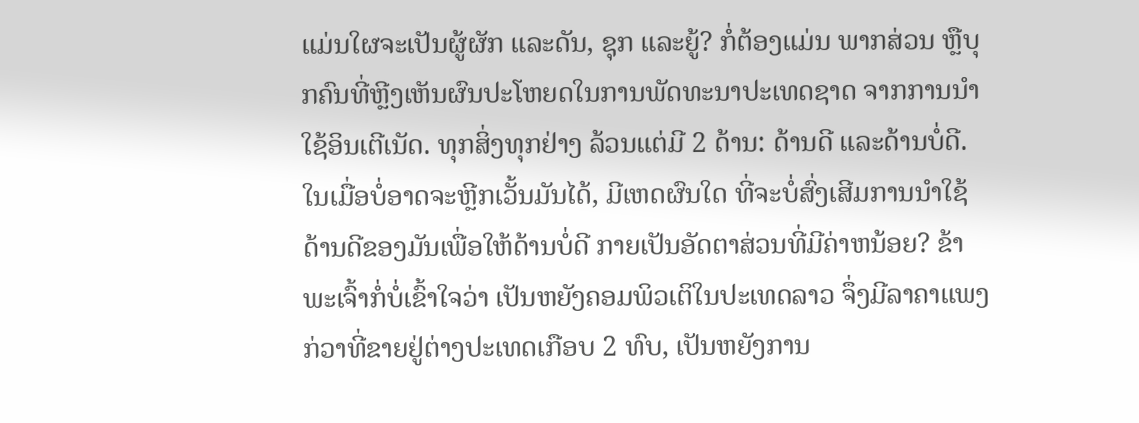ແມ່ນໃຜຈະເປັນຜູ້ຜັກ ແລະດັນ, ຊຸກ ແລະຍູ້? ກໍ່ຕ້ອງແມ່ນ ພາກສ່ວນ ຫຼືບຸກຄົນທີ່ຫຼີງເຫັນຜົນປະໂຫຍດໃນການພັດທະນາປະເທດຊາດ ຈາກການນຳໃຊ້ອິນເຕີເນັດ. ທຸກສິ່ງທຸກຢ່າງ ລ້ວນແຕ່ມີ 2 ດ້ານ: ດ້ານດີ ແລະດ້ານບໍ່ດີ. ໃນເມື່ອບໍ່ອາດຈະຫຼີກເວັ້ນມັນໄດ້, ມີເຫດຜົນໃດ ທີ່ຈະບໍ່ສົ່ງເສີມການນຳໃຊ້ດ້ານດີຂອງມັນເພື່ອໃຫ້ດ້ານບໍ່ດີ ກາຍເປັນອັດຕາສ່ວນທີ່ມີຄ່າຫນ້ອຍ? ຂ້າພະເຈົ້າກໍ່ບໍ່ເຂົ້າໃຈວ່າ ເປັນຫຍັງຄອມພິວເຕິໃນປະເທດລາວ ຈຶ່ງມີລາຄາແພງກ່ວາທີ່ຂາຍຢູ່ຕ່າງປະເທດເກືອບ 2 ທົບ, ເປັນຫຍັງການ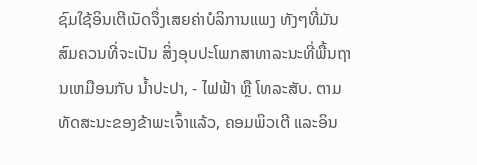ຊົມໃຊ້ອິນເຕີເນັດຈຶ່ງເສຍຄ່າບໍລິການແພງ ທັງໆທີ່ມັນສົມຄວນທີ່ຈະເປັນ ສິ່ງອຸບປະໂພກສາທາລະນະທີ່ພື້ນຖານເຫມືອນກັບ ນໍ້າປະປາ, - ໄຟຟ້າ ຫຼື ໂທລະສັບ. ຕາມທັດສະນະຂອງຂ້າພະເຈົ້າແລ້ວ, ຄອມພິວເຕີ ແລະອິນ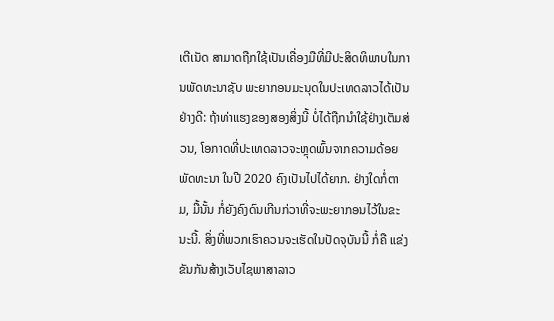ເຕີເນັດ ສາມາດຖືກໃຊ້ເປັນເຄື່ອງມືທີ່ມີປະສິດທິພາບໃນການພັດທະນາຊັບ ພະຍາກອນມະນຸດໃນປະເທດລາວໄດ້ເປັນຢ່າງດີ: ຖ້າທ່າແຮງຂອງສອງສິ່ງນີ້ ບໍ່ໄດ້ຖືກນຳໃຊ້ຢ່າງເຕັມສ່ວນ, ໂອກາດທີ່ປະເທດລາວຈະຫຼຸດພົ້ນຈາກຄວາມດ້ອຍພັດທະນາ ໃນປີ 2020 ຄົງເປັນໄປໄດ້ຍາກ. ຢ່າງໃດກໍ່ຕາມ, ມື້ນັ້ນ ກໍ່ຍັງຄົງດົນເກີນກ່ວາທີ່ຈະພະຍາກອນໄວ້ໃນຂະນະນີ້. ສິ່ງທີ່ພວກເຮົາຄວນຈະເຮັດໃນປັດຈຸບັນນີ້ ກໍ່ຄື ແຂ່ງຂັນກັນສ້າງເວັບໄຊພາສາລາວ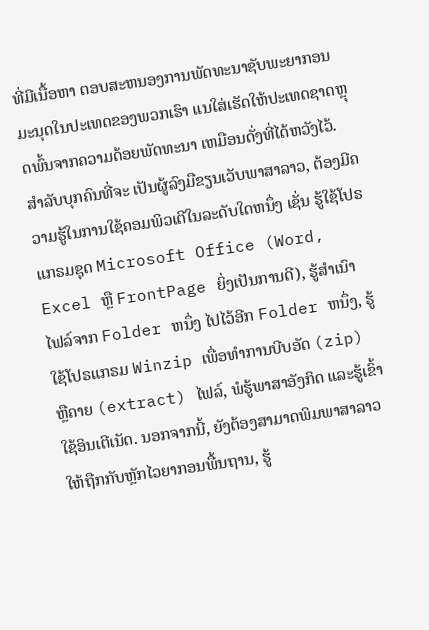ທີ່ມີເນື້ອຫາ ຕອບສະຫນອງການພັດທະນາຊັບພະຍາກອນມະນຸດໃນປະເທດຂອງພວກເຮົາ ແນໃສ່ເຮັດໃຫ້ປະເທດຊາດຫຼຸດພົ້ນຈາກຄວາມດ້ອຍພັດທະນາ ເຫມືອນດັ່ງທີ່ໄດ້ຫວັງໄວ້.
ສຳລັບບຸກຄົນທີ່ຈະ ເປັນຜູ້ລົງມືຂຽນເວັບພາສາລາວ, ຕ້ອງມີຄວາມຮູ້ໃນການໃຊ້ຄອມພິວເຕີໃນລະດັບໃດຫນຶ່ງ ເຊັ່ນ ຮູ້ໃຊ້ໂປຣແກຣມຊຸດ Microsoft Office (Word, Excel ຫຼື FrontPage ຍິ່ງເປັນການດີ), ຮູ້ສຳເນົາ ໄຟລ໌ຈາກ Folder ຫນຶ່ງ ໄປໄວ້ອີກ Folder ຫນຶ່ງ, ຮູ້ໃຊ້ໂປຣແກຣມ Winzip ເພື່ອທຳການບີບອັດ (zip) ຫຼືຄາຍ (extract) ໄຟລ໌, ພໍຮູ້ພາສາອັງກິດ ແລະຮູ້ເຂົ້າໃຊ້ອິນເຕີເນັດ. ນອກຈາກນີ້, ຍັງຕ້ອງສາມາດພິມພາສາລາວໃຫ້ຖືກກັບຫຼັກໄວຍາກອນພື້ນຖານ, ຮູ້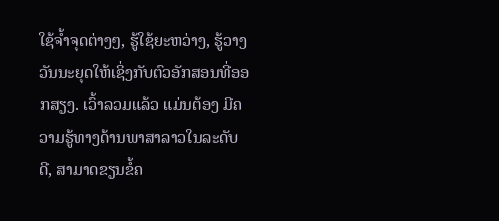ໃຊ້ຈໍ້າຈຸດຕ່າງໆ, ຮູ້ໃຊ້ຍະຫວ່າງ, ຮູ້ວາງວັນນະຍຸດໃຫ້ເຊິ່ງກັບຕົວອັກສອນທີ່ອອກສຽງ. ເວົ້າລວມແລ້ວ ແມ່ນຕ້ອງ ມີຄວາມຮູ້ທາງດ້ານພາສາລາວໃນລະດັບດີ, ສາມາດຂຽນຂໍ້ຄ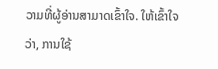ວາມທີ່ຜູ້ອ່ານສາມາດເຂົ້າໃຈ. ໃຫ້ເຂົ້າໃຈວ່າ, ການໃຊ້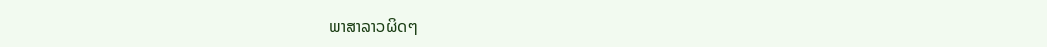ພາສາລາວຜິດໆ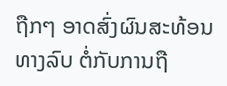ຖືກໆ ອາດສົ່ງຜົນສະທ້ອນທາງລົບ ຕໍ່ກັບການຖື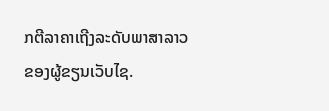ກຕີລາຄາເຖີງລະດັບພາສາລາວຂອງຜູ້ຂຽນເວັບໄຊ.